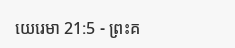យេរេមា 21:5 - ព្រះគ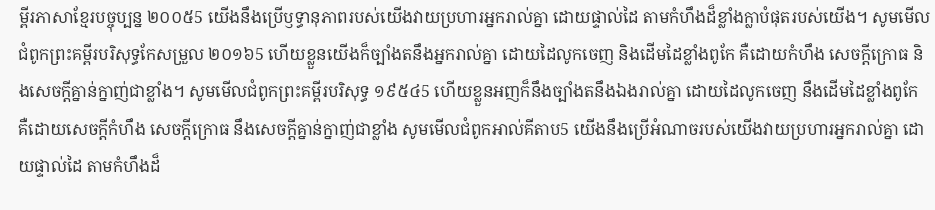ម្ពីរភាសាខ្មែរបច្ចុប្បន្ន ២០០៥5 យើងនឹងប្រើឫទ្ធានុភាពរបស់យើងវាយប្រហារអ្នករាល់គ្នា ដោយផ្ទាល់ដៃ តាមកំហឹងដ៏ខ្លាំងក្លាបំផុតរបស់យើង។ សូមមើលជំពូកព្រះគម្ពីរបរិសុទ្ធកែសម្រួល ២០១៦5 ហើយខ្លួនយើងក៏ច្បាំងតនឹងអ្នករាល់គ្នា ដោយដៃលូកចេញ និងដើមដៃខ្លាំងពូកែ គឺដោយកំហឹង សេចក្ដីក្រោធ និងសេចក្ដីគ្នាន់ក្នាញ់ជាខ្លាំង។ សូមមើលជំពូកព្រះគម្ពីរបរិសុទ្ធ ១៩៥៤5 ហើយខ្លួនអញក៏នឹងច្បាំងតនឹងឯងរាល់គ្នា ដោយដៃលូកចេញ នឹងដើមដៃខ្លាំងពូកែ គឺដោយសេចក្ដីកំហឹង សេចក្ដីក្រោធ នឹងសេចក្ដីគ្នាន់ក្នាញ់ជាខ្លាំង សូមមើលជំពូកអាល់គីតាប5 យើងនឹងប្រើអំណាចរបស់យើងវាយប្រហារអ្នករាល់គ្នា ដោយផ្ទាល់ដៃ តាមកំហឹងដ៏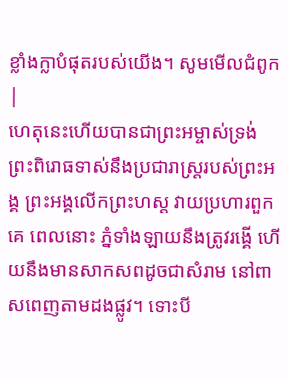ខ្លាំងក្លាបំផុតរបស់យើង។ សូមមើលជំពូក |
ហេតុនេះហើយបានជាព្រះអម្ចាស់ទ្រង់ ព្រះពិរោធទាស់នឹងប្រជារាស្ត្ររបស់ព្រះអង្គ ព្រះអង្គលើកព្រះហស្ដ វាយប្រហារពួកគេ ពេលនោះ ភ្នំទាំងឡាយនឹងត្រូវរង្គើ ហើយនឹងមានសាកសពដូចជាសំរាម នៅពាសពេញតាមដងផ្លូវ។ ទោះបី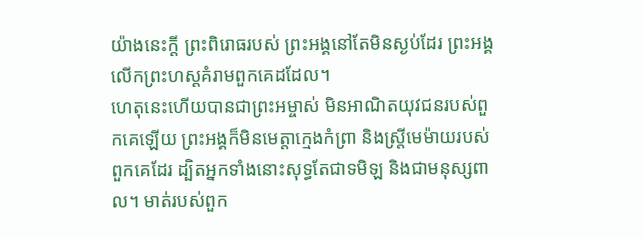យ៉ាងនេះក្ដី ព្រះពិរោធរបស់ ព្រះអង្គនៅតែមិនស្ងប់ដែរ ព្រះអង្គលើកព្រះហស្ដគំរាមពួកគេដដែល។
ហេតុនេះហើយបានជាព្រះអម្ចាស់ មិនអាណិតយុវជនរបស់ពួកគេឡើយ ព្រះអង្គក៏មិនមេត្តាក្មេងកំព្រា និងស្ត្រីមេម៉ាយរបស់ពួកគេដែរ ដ្បិតអ្នកទាំងនោះសុទ្ធតែជាទមិឡ និងជាមនុស្សពាល។ មាត់របស់ពួក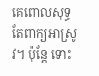គេពោលសុទ្ធតែពាក្យអាស្រូវ។ ប៉ុន្តែ ទោះ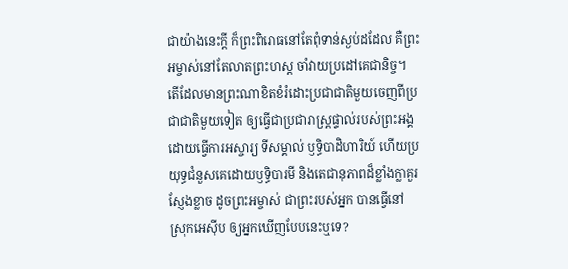ជាយ៉ាងនេះក្ដី ក៏ព្រះពិរោធនៅតែពុំទាន់ស្ងប់ដដែល គឺព្រះអម្ចាស់នៅតែលាតព្រះហស្ដ ចាំវាយប្រដៅគេជានិច្ច។
តើដែលមានព្រះណាខិតខំរំដោះប្រជាជាតិមួយចេញពីប្រជាជាតិមួយទៀត ឲ្យធ្វើជាប្រជារាស្ត្រផ្ទាល់របស់ព្រះអង្គ ដោយធ្វើការអស្ចារ្យ ទីសម្គាល់ ឫទ្ធិបាដិហារិយ៍ ហើយប្រយុទ្ធជំនួសគេដោយឫទ្ធិបារមី និងតេជានុភាពដ៏ខ្លាំងក្លាគួរស្ញែងខ្លាច ដូចព្រះអម្ចាស់ ជាព្រះរបស់អ្នក បានធ្វើនៅស្រុកអេស៊ីប ឲ្យអ្នកឃើញបែបនេះឬទេ?